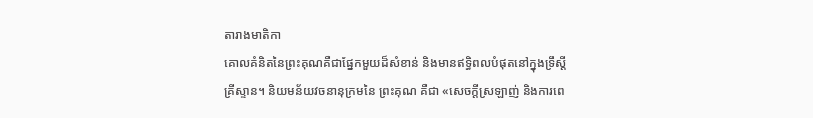តារាងមាតិកា
គោលគំនិតនៃព្រះគុណគឺជាផ្នែកមួយដ៏សំខាន់ និងមានឥទ្ធិពលបំផុតនៅក្នុងទ្រឹស្ដីគ្រីស្ទាន។ និយមន័យវចនានុក្រមនៃ ព្រះគុណ គឺជា «សេចក្ដីស្រឡាញ់ និងការពេ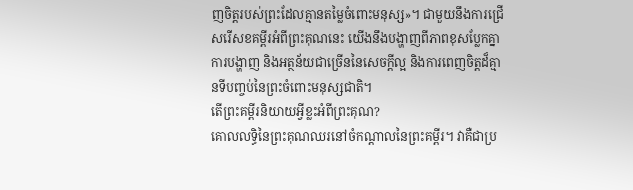ញចិត្តរបស់ព្រះដែលគ្មានតម្លៃចំពោះមនុស្ស»។ ជាមួយនឹងការជ្រើសរើសខគម្ពីរអំពីព្រះគុណនេះ យើងនឹងបង្ហាញពីភាពខុសប្លែកគ្នា ការបង្ហាញ និងអត្ថន័យជាច្រើននៃសេចក្តីល្អ និងការពេញចិត្តដ៏គ្មានទីបញ្ចប់នៃព្រះចំពោះមនុស្សជាតិ។
តើព្រះគម្ពីរនិយាយអ្វីខ្លះអំពីព្រះគុណ?
គោលលទ្ធិនៃព្រះគុណឈរនៅចំកណ្តាលនៃព្រះគម្ពីរ។ វាគឺជាប្រ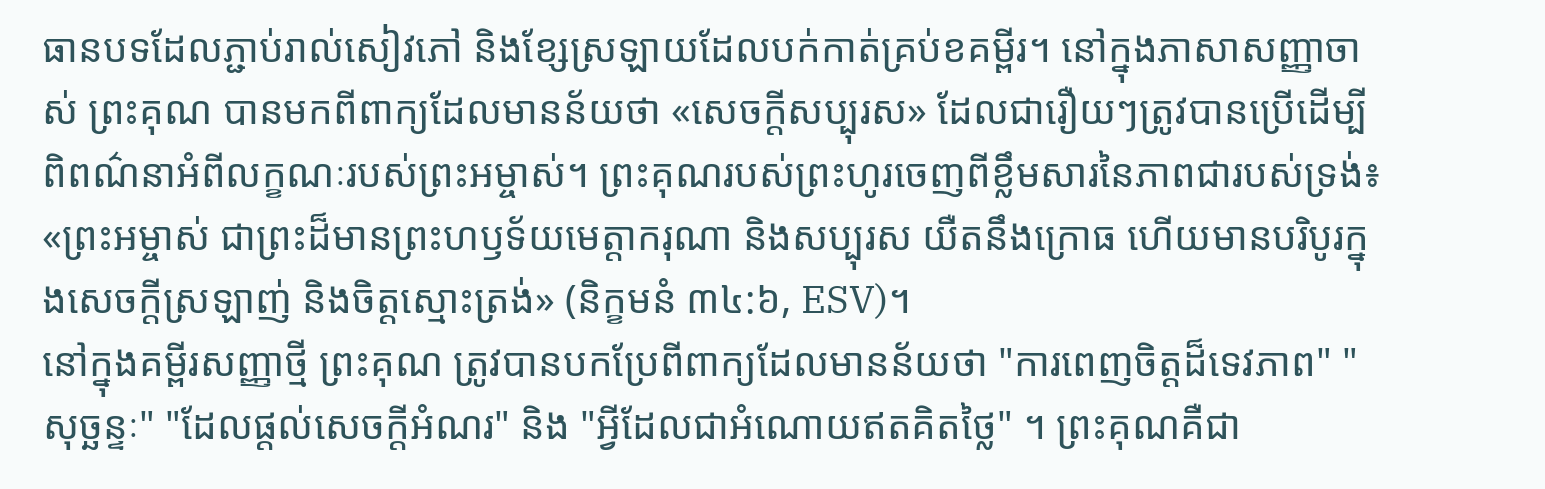ធានបទដែលភ្ជាប់រាល់សៀវភៅ និងខ្សែស្រឡាយដែលបក់កាត់គ្រប់ខគម្ពីរ។ នៅក្នុងភាសាសញ្ញាចាស់ ព្រះគុណ បានមកពីពាក្យដែលមានន័យថា «សេចក្ដីសប្បុរស» ដែលជារឿយៗត្រូវបានប្រើដើម្បីពិពណ៌នាអំពីលក្ខណៈរបស់ព្រះអម្ចាស់។ ព្រះគុណរបស់ព្រះហូរចេញពីខ្លឹមសារនៃភាពជារបស់ទ្រង់៖ «ព្រះអម្ចាស់ ជាព្រះដ៏មានព្រះហឫទ័យមេត្តាករុណា និងសប្បុរស យឺតនឹងក្រោធ ហើយមានបរិបូរក្នុងសេចក្ដីស្រឡាញ់ និងចិត្តស្មោះត្រង់» (និក្ខមនំ ៣៤:៦, ESV)។
នៅក្នុងគម្ពីរសញ្ញាថ្មី ព្រះគុណ ត្រូវបានបកប្រែពីពាក្យដែលមានន័យថា "ការពេញចិត្តដ៏ទេវភាព" "សុច្ឆន្ទៈ" "ដែលផ្តល់សេចក្តីអំណរ" និង "អ្វីដែលជាអំណោយឥតគិតថ្លៃ" ។ ព្រះគុណគឺជា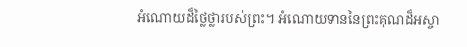អំណោយដ៏ថ្លៃថ្លារបស់ព្រះ។ អំណោយទាននៃព្រះគុណដ៏អស្ចា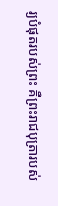រ្យបំផុតរបស់ព្រះ គឺព្រះរាជបុត្រារបស់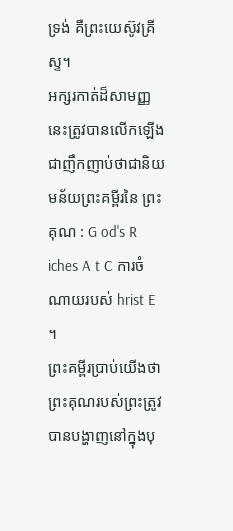ទ្រង់ គឺព្រះយេស៊ូវគ្រីស្ទ។
អក្សរកាត់ដ៏សាមញ្ញនេះត្រូវបានលើកឡើងជាញឹកញាប់ថាជានិយមន័យព្រះគម្ពីរនៃ ព្រះគុណ : G od's R iches A t C ការចំណាយរបស់ hrist E ។
ព្រះគម្ពីរប្រាប់យើងថា ព្រះគុណរបស់ព្រះត្រូវបានបង្ហាញនៅក្នុងបុ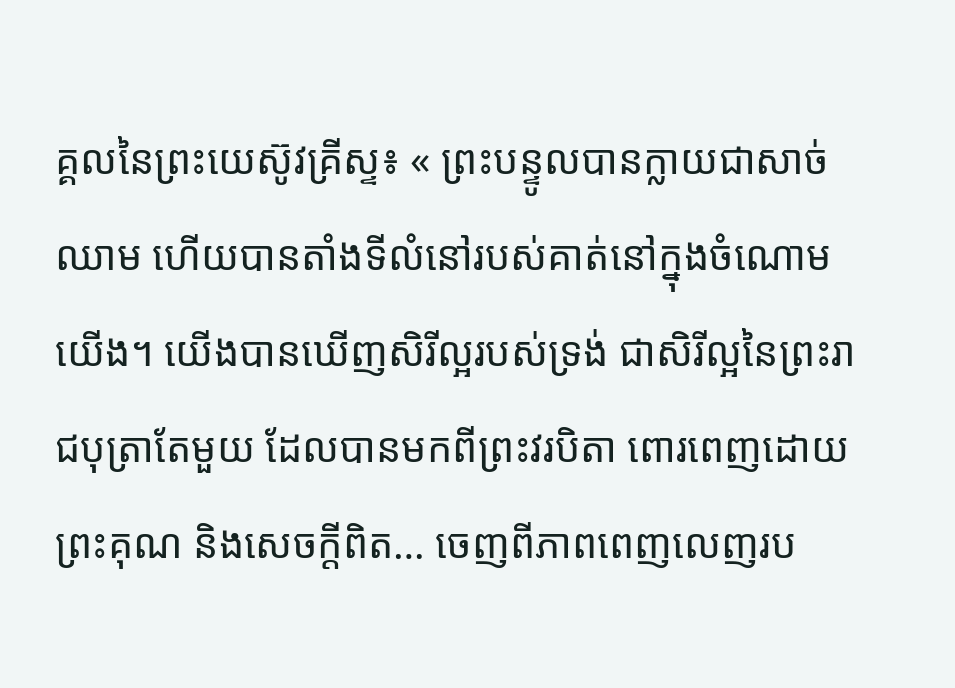គ្គលនៃព្រះយេស៊ូវគ្រីស្ទ៖ « ព្រះបន្ទូលបានក្លាយជាសាច់ឈាម ហើយបានតាំងទីលំនៅរបស់គាត់នៅក្នុងចំណោមយើង។ យើងបានឃើញសិរីល្អរបស់ទ្រង់ ជាសិរីល្អនៃព្រះរាជបុត្រាតែមួយ ដែលបានមកពីព្រះវរបិតា ពោរពេញដោយព្រះគុណ និងសេចក្តីពិត… ចេញពីភាពពេញលេញរប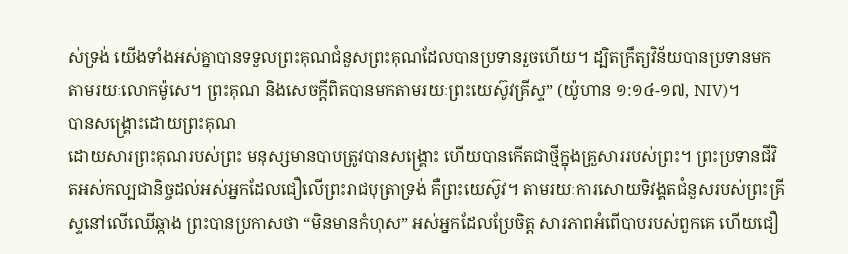ស់ទ្រង់ យើងទាំងអស់គ្នាបានទទួលព្រះគុណជំនួសព្រះគុណដែលបានប្រទានរួចហើយ។ ដ្បិតក្រឹត្យវិន័យបានប្រទានមកតាមរយៈលោកម៉ូសេ។ ព្រះគុណ និងសេចក្តីពិតបានមកតាមរយៈព្រះយេស៊ូវគ្រីស្ទ” (យ៉ូហាន ១:១៤-១៧, NIV)។
បានសង្រ្គោះដោយព្រះគុណ
ដោយសារព្រះគុណរបស់ព្រះ មនុស្សមានបាបត្រូវបានសង្គ្រោះ ហើយបានកើតជាថ្មីក្នុងគ្រួសាររបស់ព្រះ។ ព្រះប្រទានជីវិតអស់កល្បជានិច្ចដល់អស់អ្នកដែលជឿលើព្រះរាជបុត្រាទ្រង់ គឺព្រះយេស៊ូវ។ តាមរយៈការសោយទិវង្គតជំនួសរបស់ព្រះគ្រីស្ទនៅលើឈើឆ្កាង ព្រះបានប្រកាសថា “មិនមានកំហុស” អស់អ្នកដែលប្រែចិត្ត សារភាពអំពើបាបរបស់ពួកគេ ហើយជឿ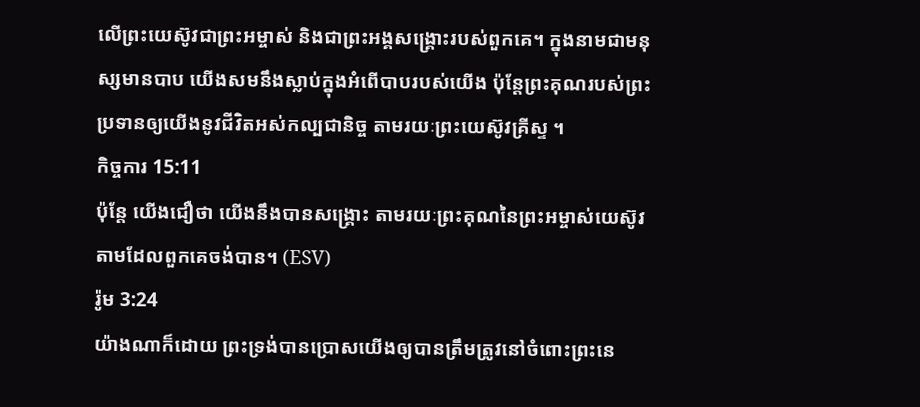លើព្រះយេស៊ូវជាព្រះអម្ចាស់ និងជាព្រះអង្គសង្គ្រោះរបស់ពួកគេ។ ក្នុងនាមជាមនុស្សមានបាប យើងសមនឹងស្លាប់ក្នុងអំពើបាបរបស់យើង ប៉ុន្តែព្រះគុណរបស់ព្រះប្រទានឲ្យយើងនូវជីវិតអស់កល្បជានិច្ច តាមរយៈព្រះយេស៊ូវគ្រីស្ទ ។
កិច្ចការ 15:11
ប៉ុន្តែ យើងជឿថា យើងនឹងបានសង្រ្គោះ តាមរយៈព្រះគុណនៃព្រះអម្ចាស់យេស៊ូវ តាមដែលពួកគេចង់បាន។ (ESV)
រ៉ូម 3:24
យ៉ាងណាក៏ដោយ ព្រះទ្រង់បានប្រោសយើងឲ្យបានត្រឹមត្រូវនៅចំពោះព្រះនេ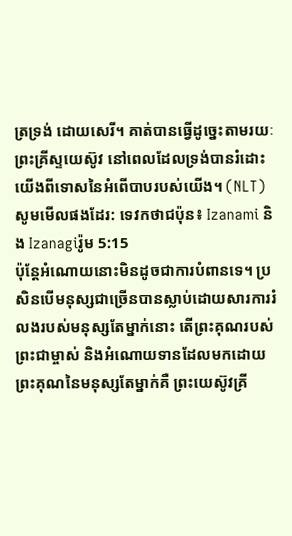ត្រទ្រង់ ដោយសេរី។ គាត់បានធ្វើដូច្នេះតាមរយៈព្រះគ្រីស្ទយេស៊ូវ នៅពេលដែលទ្រង់បានរំដោះយើងពីទោសនៃអំពើបាបរបស់យើង។ (NLT)
សូមមើលផងដែរ: ទេវកថាជប៉ុន៖ Izanami និង Izanagiរ៉ូម 5:15
ប៉ុន្តែអំណោយនោះមិនដូចជាការបំពានទេ។ ប្រសិនបើមនុស្សជាច្រើនបានស្លាប់ដោយសារការរំលងរបស់មនុស្សតែម្នាក់នោះ តើព្រះគុណរបស់ព្រះជាម្ចាស់ និងអំណោយទានដែលមកដោយព្រះគុណនៃមនុស្សតែម្នាក់គឺ ព្រះយេស៊ូវគ្រី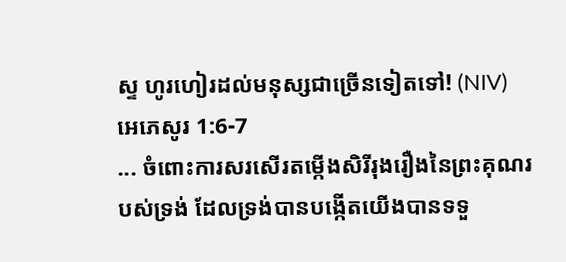ស្ទ ហូរហៀរដល់មនុស្សជាច្រើនទៀតទៅ! (NIV)
អេភេសូរ 1:6-7
... ចំពោះការសរសើរតម្កើងសិរីរុងរឿងនៃព្រះគុណរបស់ទ្រង់ ដែលទ្រង់បានបង្កើតយើងបានទទួ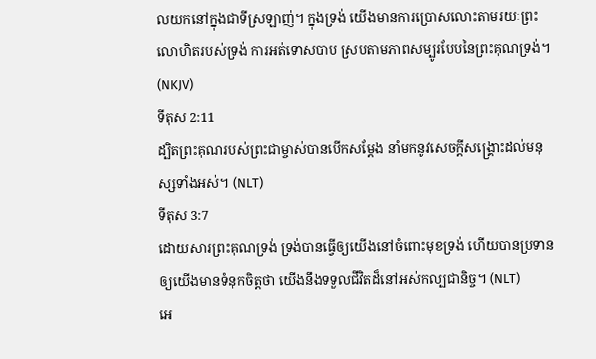លយកនៅក្នុងជាទីស្រឡាញ់។ ក្នុងទ្រង់ យើងមានការប្រោសលោះតាមរយៈព្រះលោហិតរបស់ទ្រង់ ការអត់ទោសបាប ស្របតាមភាពសម្បូរបែបនៃព្រះគុណទ្រង់។ (NKJV)
ទីតុស 2:11
ដ្បិតព្រះគុណរបស់ព្រះជាម្ចាស់បានបើកសម្តែង នាំមកនូវសេចក្តីសង្រ្គោះដល់មនុស្សទាំងអស់។ (NLT)
ទីតុស 3:7
ដោយសារព្រះគុណទ្រង់ ទ្រង់បានធ្វើឲ្យយើងនៅចំពោះមុខទ្រង់ ហើយបានប្រទានឲ្យយើងមានទំនុកចិត្តថា យើងនឹងទទួលជីវិតដ៏នៅអស់កល្បជានិច្ច។ (NLT)
អេ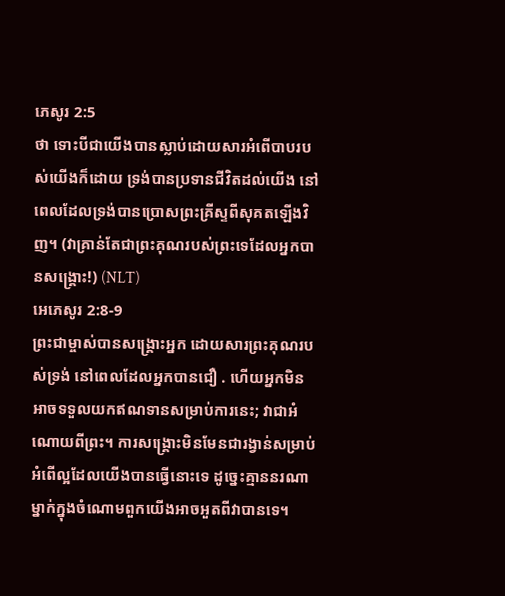ភេសូរ 2:5
ថា ទោះបីជាយើងបានស្លាប់ដោយសារអំពើបាបរបស់យើងក៏ដោយ ទ្រង់បានប្រទានជីវិតដល់យើង នៅពេលដែលទ្រង់បានប្រោសព្រះគ្រីស្ទពីសុគតឡើងវិញ។ (វាគ្រាន់តែជាព្រះគុណរបស់ព្រះទេដែលអ្នកបានសង្រ្គោះ!) (NLT)
អេភេសូរ 2:8-9
ព្រះជាម្ចាស់បានសង្គ្រោះអ្នក ដោយសារព្រះគុណរបស់ទ្រង់ នៅពេលដែលអ្នកបានជឿ . ហើយអ្នកមិនអាចទទួលយកឥណទានសម្រាប់ការនេះ; វាជាអំណោយពីព្រះ។ ការសង្គ្រោះមិនមែនជារង្វាន់សម្រាប់អំពើល្អដែលយើងបានធ្វើនោះទេ ដូច្នេះគ្មាននរណាម្នាក់ក្នុងចំណោមពួកយើងអាចអួតពីវាបានទេ។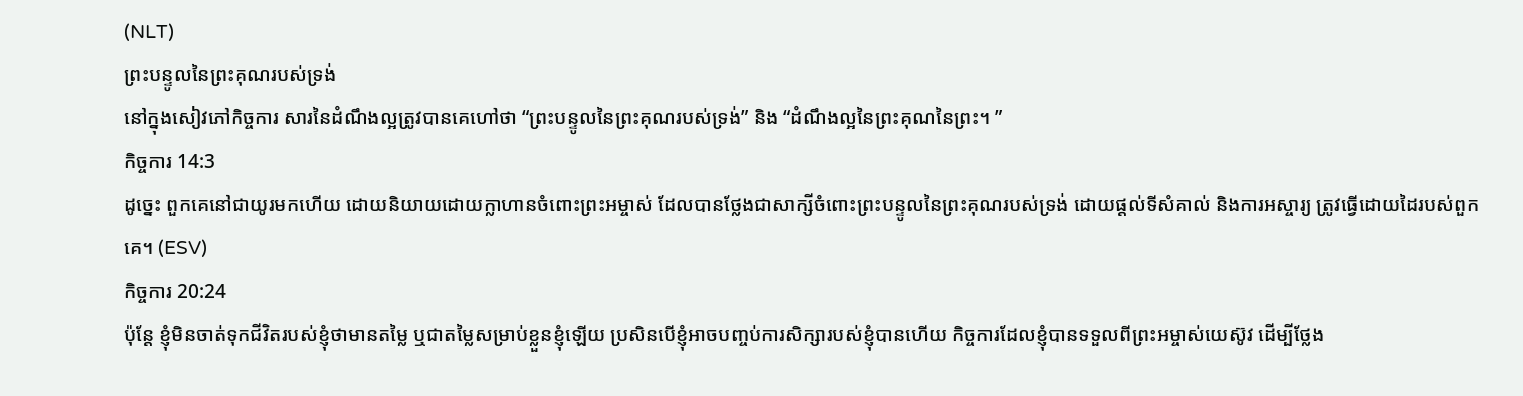(NLT)
ព្រះបន្ទូលនៃព្រះគុណរបស់ទ្រង់
នៅក្នុងសៀវភៅកិច្ចការ សារនៃដំណឹងល្អត្រូវបានគេហៅថា “ព្រះបន្ទូលនៃព្រះគុណរបស់ទ្រង់” និង “ដំណឹងល្អនៃព្រះគុណនៃព្រះ។ ”
កិច្ចការ 14:3
ដូច្នេះ ពួកគេនៅជាយូរមកហើយ ដោយនិយាយដោយក្លាហានចំពោះព្រះអម្ចាស់ ដែលបានថ្លែងជាសាក្សីចំពោះព្រះបន្ទូលនៃព្រះគុណរបស់ទ្រង់ ដោយផ្តល់ទីសំគាល់ និងការអស្ចារ្យ ត្រូវធ្វើដោយដៃរបស់ពួកគេ។ (ESV)
កិច្ចការ 20:24
ប៉ុន្តែ ខ្ញុំមិនចាត់ទុកជីវិតរបស់ខ្ញុំថាមានតម្លៃ ឬជាតម្លៃសម្រាប់ខ្លួនខ្ញុំឡើយ ប្រសិនបើខ្ញុំអាចបញ្ចប់ការសិក្សារបស់ខ្ញុំបានហើយ កិច្ចការដែលខ្ញុំបានទទួលពីព្រះអម្ចាស់យេស៊ូវ ដើម្បីថ្លែង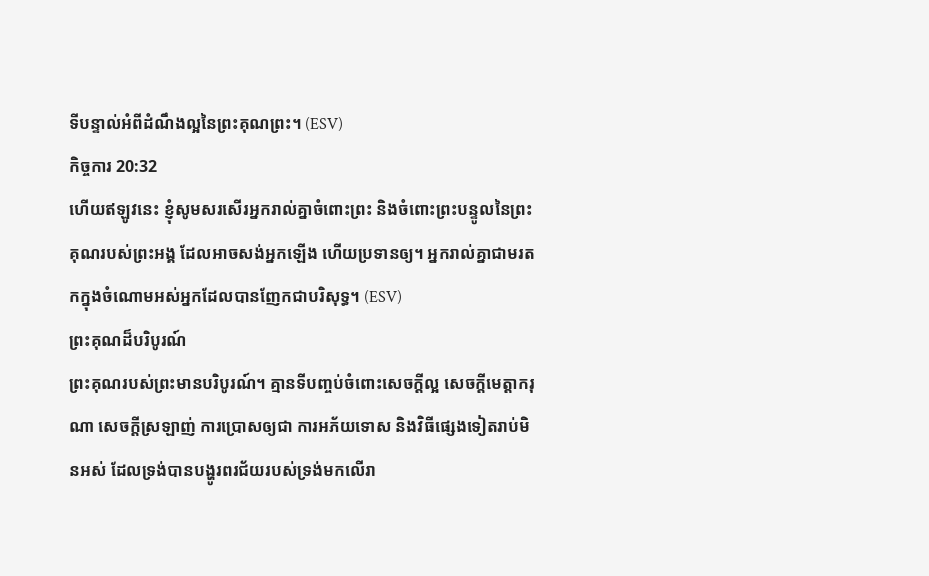ទីបន្ទាល់អំពីដំណឹងល្អនៃព្រះគុណព្រះ។ (ESV)
កិច្ចការ 20:32
ហើយឥឡូវនេះ ខ្ញុំសូមសរសើរអ្នករាល់គ្នាចំពោះព្រះ និងចំពោះព្រះបន្ទូលនៃព្រះគុណរបស់ព្រះអង្គ ដែលអាចសង់អ្នកឡើង ហើយប្រទានឲ្យ។ អ្នករាល់គ្នាជាមរតកក្នុងចំណោមអស់អ្នកដែលបានញែកជាបរិសុទ្ធ។ (ESV)
ព្រះគុណដ៏បរិបូរណ៍
ព្រះគុណរបស់ព្រះមានបរិបូរណ៍។ គ្មានទីបញ្ចប់ចំពោះសេចក្តីល្អ សេចក្តីមេត្តាករុណា សេចក្តីស្រឡាញ់ ការប្រោសឲ្យជា ការអភ័យទោស និងវិធីផ្សេងទៀតរាប់មិនអស់ ដែលទ្រង់បានបង្ហូរពរជ័យរបស់ទ្រង់មកលើរា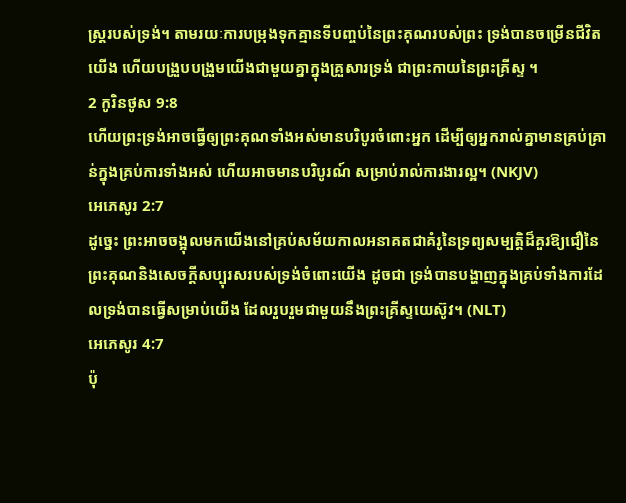ស្រ្តរបស់ទ្រង់។ តាមរយៈការបម្រុងទុកគ្មានទីបញ្ចប់នៃព្រះគុណរបស់ព្រះ ទ្រង់បានចម្រើនជីវិតយើង ហើយបង្រួបបង្រួមយើងជាមួយគ្នាក្នុងគ្រួសារទ្រង់ ជាព្រះកាយនៃព្រះគ្រីស្ទ ។
2 កូរិនថូស 9:8
ហើយព្រះទ្រង់អាចធ្វើឲ្យព្រះគុណទាំងអស់មានបរិបូរចំពោះអ្នក ដើម្បីឲ្យអ្នករាល់គ្នាមានគ្រប់គ្រាន់ក្នុងគ្រប់ការទាំងអស់ ហើយអាចមានបរិបូរណ៍ សម្រាប់រាល់ការងារល្អ។ (NKJV)
អេភេសូរ 2:7
ដូច្នេះ ព្រះអាចចង្អុលមកយើងនៅគ្រប់សម័យកាលអនាគតជាគំរូនៃទ្រព្យសម្បត្តិដ៏គួរឱ្យជឿនៃព្រះគុណនិងសេចក្ដីសប្បុរសរបស់ទ្រង់ចំពោះយើង ដូចជា ទ្រង់បានបង្ហាញក្នុងគ្រប់ទាំងការដែលទ្រង់បានធ្វើសម្រាប់យើង ដែលរួបរួមជាមួយនឹងព្រះគ្រីស្ទយេស៊ូវ។ (NLT)
អេភេសូរ 4:7
ប៉ុ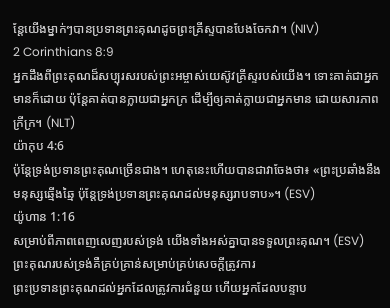ន្តែយើងម្នាក់ៗបានប្រទានព្រះគុណដូចព្រះគ្រីស្ទបានបែងចែកវា។ (NIV)
2 Corinthians 8:9
អ្នកដឹងពីព្រះគុណដ៏សប្បុរសរបស់ព្រះអម្ចាស់យេស៊ូវគ្រីស្ទរបស់យើង។ ទោះគាត់ជាអ្នកមានក៏ដោយ ប៉ុន្តែគាត់បានក្លាយជាអ្នកក្រ ដើម្បីឲ្យគាត់ក្លាយជាអ្នកមាន ដោយសារភាពក្រីក្រ។ (NLT)
យ៉ាកុប 4:6
ប៉ុន្តែទ្រង់ប្រទានព្រះគុណច្រើនជាង។ ហេតុនេះហើយបានជាវាចែងថា៖ «ព្រះប្រឆាំងនឹងមនុស្សឆ្មើងឆ្មៃ ប៉ុន្តែទ្រង់ប្រទានព្រះគុណដល់មនុស្សរាបទាប»។ (ESV)
យ៉ូហាន 1:16
សម្រាប់ពីភាពពេញលេញរបស់ទ្រង់ យើងទាំងអស់គ្នាបានទទួលព្រះគុណ។ (ESV)
ព្រះគុណរបស់ទ្រង់គឺគ្រប់គ្រាន់សម្រាប់គ្រប់សេចក្តីត្រូវការ
ព្រះប្រទានព្រះគុណដល់អ្នកដែលត្រូវការជំនួយ ហើយអ្នកដែលបន្ទាប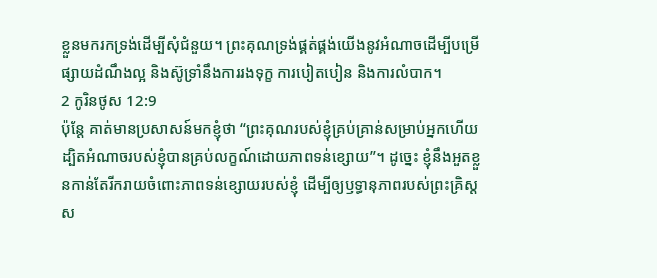ខ្លួនមករកទ្រង់ដើម្បីសុំជំនួយ។ ព្រះគុណទ្រង់ផ្គត់ផ្គង់យើងនូវអំណាចដើម្បីបម្រើ ផ្សាយដំណឹងល្អ និងស៊ូទ្រាំនឹងការរងទុក្ខ ការបៀតបៀន និងការលំបាក។
2 កូរិនថូស 12:9
ប៉ុន្តែ គាត់មានប្រសាសន៍មកខ្ញុំថា “ព្រះគុណរបស់ខ្ញុំគ្រប់គ្រាន់សម្រាប់អ្នកហើយ ដ្បិតអំណាចរបស់ខ្ញុំបានគ្រប់លក្ខណ៍ដោយភាពទន់ខ្សោយ”។ ដូច្នេះ ខ្ញុំនឹងអួតខ្លួនកាន់តែរីករាយចំពោះភាពទន់ខ្សោយរបស់ខ្ញុំ ដើម្បីឲ្យឫទ្ធានុភាពរបស់ព្រះគ្រិស្ដស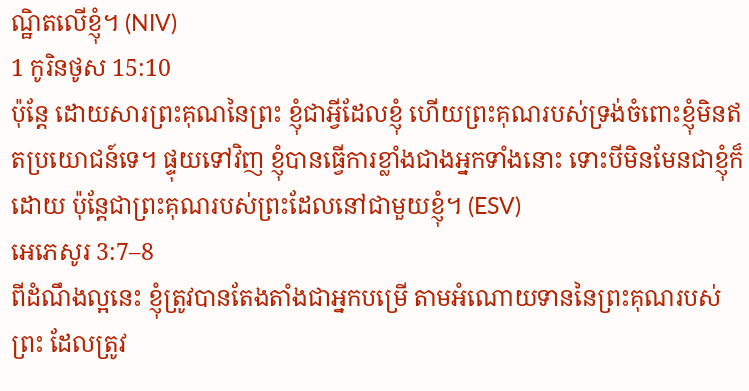ណ្ឋិតលើខ្ញុំ។ (NIV)
1 កូរិនថូស 15:10
ប៉ុន្តែ ដោយសារព្រះគុណនៃព្រះ ខ្ញុំជាអ្វីដែលខ្ញុំ ហើយព្រះគុណរបស់ទ្រង់ចំពោះខ្ញុំមិនឥតប្រយោជន៍ទេ។ ផ្ទុយទៅវិញ ខ្ញុំបានធ្វើការខ្លាំងជាងអ្នកទាំងនោះ ទោះបីមិនមែនជាខ្ញុំក៏ដោយ ប៉ុន្តែជាព្រះគុណរបស់ព្រះដែលនៅជាមួយខ្ញុំ។ (ESV)
អេភេសូរ 3:7–8
ពីដំណឹងល្អនេះ ខ្ញុំត្រូវបានតែងតាំងជាអ្នកបម្រើ តាមអំណោយទាននៃព្រះគុណរបស់ព្រះ ដែលត្រូវ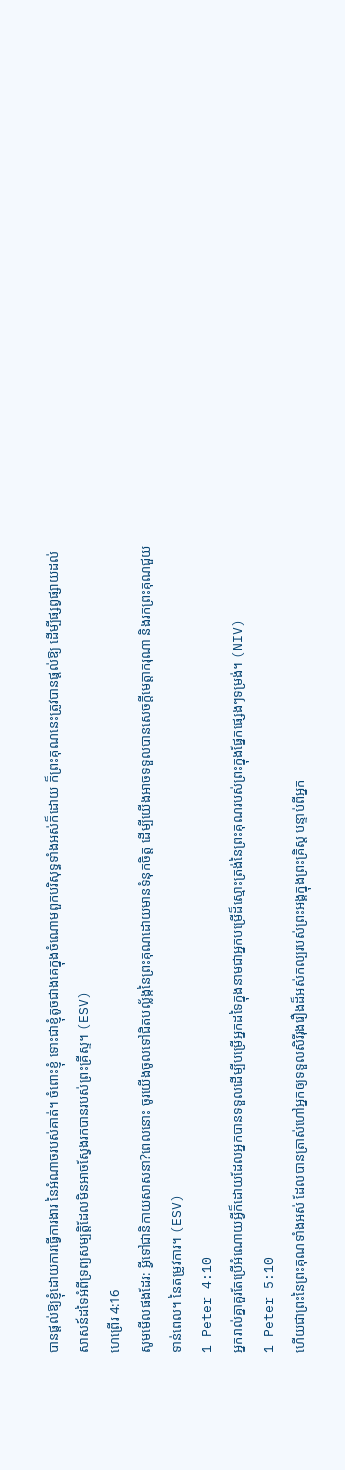បានផ្តល់ឱ្យខ្ញុំដោយការធ្វើការងារ នៃអំណាចរបស់គាត់។ ចំពោះខ្ញុំ ទោះជាខ្ញុំតូចជាងគេក្នុងចំណោមពួកបរិសុទ្ធទាំងអស់ក៏ដោយ ក៏ព្រះគុណនេះត្រូវបានផ្តល់ឱ្យ ដើម្បីផ្សព្វផ្សាយដល់សាសន៍ដទៃអំពីទ្រព្យសម្បត្តិដែលមិនអាចស្វែងរកបានរបស់ព្រះគ្រីស្ទ។ (ESV)
ហេព្រើរ 4:16
សូមមើលផងដែរ: អ្វីទៅជានិកាយសាសនា?ពេលនោះ ចូរយើងចូលទៅជិតបល្ល័ង្កនៃព្រះគុណដោយមានទំនុកចិត្ត ដើម្បីយើងអាចទទួលបានសេចក្ដីមេត្តាករុណា និងរកព្រះគុណជួយទាន់ពេល។ នៃតម្រូវការ។ (ESV)
1 Peter 4:10
អ្នករាល់គ្នាគួរតែប្រើអំណោយអ្វីក៏ដោយដែលអ្នកបានទទួលដើម្បីបម្រើអ្នកដទៃក្នុងនាមជាអ្នកបម្រើដ៏ស្មោះត្រង់នៃព្រះគុណរបស់ព្រះក្នុងផ្នែកផ្សេងៗទម្រង់។ (NIV)
1 Peter 5:10
ហើយជាព្រះនៃព្រះគុណទាំងអស់ ដែលបានត្រាស់ហៅអ្នកឲ្យទទួលសិរីរុងរឿងដ៏អស់កល្បរបស់ព្រះអង្គក្នុងព្រះគ្រិស្ដ បន្ទាប់ពីអ្នក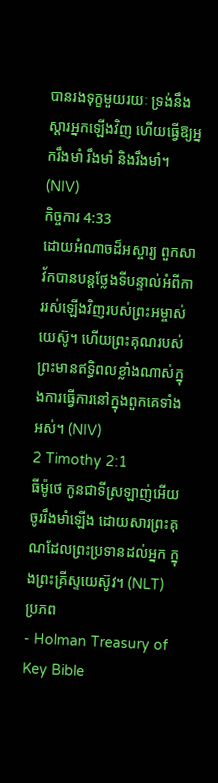បានរងទុក្ខមួយរយៈ ទ្រង់នឹងស្តារអ្នកឡើងវិញ ហើយធ្វើឱ្យអ្នករឹងមាំ រឹងមាំ និងរឹងមាំ។ (NIV)
កិច្ចការ 4:33
ដោយអំណាចដ៏អស្ចារ្យ ពួកសាវ័កបានបន្តថ្លែងទីបន្ទាល់អំពីការរស់ឡើងវិញរបស់ព្រះអម្ចាស់យេស៊ូ។ ហើយព្រះគុណរបស់ព្រះមានឥទ្ធិពលខ្លាំងណាស់ក្នុងការធ្វើការនៅក្នុងពួកគេទាំងអស់។ (NIV)
2 Timothy 2:1
ធីម៉ូថេ កូនជាទីស្រឡាញ់អើយ ចូររឹងមាំឡើង ដោយសារព្រះគុណដែលព្រះប្រទានដល់អ្នក ក្នុងព្រះគ្រីស្ទយេស៊ូវ។ (NLT)
ប្រភព
- Holman Treasury of Key Bible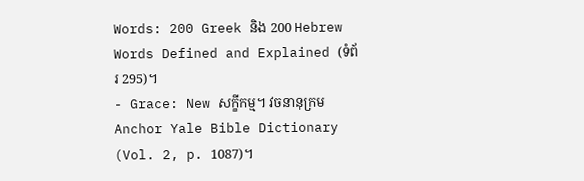Words: 200 Greek និង 200 Hebrew Words Defined and Explained (ទំព័រ 295)។
- Grace: New សក្ខីកម្ម។ វចនានុក្រម Anchor Yale Bible Dictionary (Vol. 2, p. 1087)។